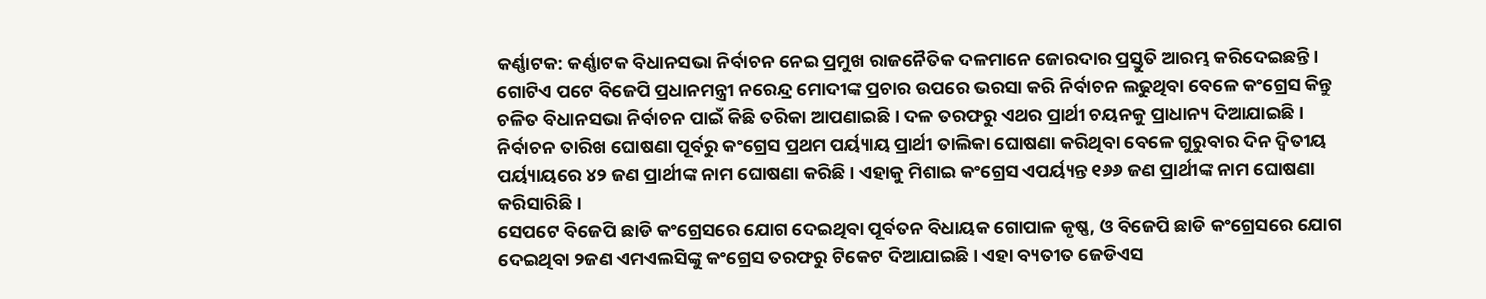କର୍ଣ୍ଣାଟକ: କର୍ଣ୍ଣାଟକ ବିଧାନସଭା ନିର୍ବାଚନ ନେଇ ପ୍ରମୁଖ ରାଜନୈତିକ ଦଳମାନେ ଜୋରଦାର ପ୍ରସ୍ତୁତି ଆରମ୍ଭ କରିଦେଇଛନ୍ତି । ଗୋଟିଏ ପଟେ ବିଜେପି ପ୍ରଧାନମନ୍ତ୍ରୀ ନରେନ୍ଦ୍ର ମୋଦୀଙ୍କ ପ୍ରଚାର ଉପରେ ଭରସା କରି ନିର୍ବାଚନ ଲଢୁଥିବା ବେଳେ କଂଗ୍ରେସ କିନ୍ତୁ ଚଳିତ ବିଧାନସଭା ନିର୍ବାଚନ ପାଇଁ କିଛି ତରିକା ଆପଣାଇଛି । ଦଳ ତରଫରୁ ଏଥର ପ୍ରାର୍ଥୀ ଚୟନକୁ ପ୍ରାଧାନ୍ୟ ଦିଆଯାଇଛି । ନିର୍ବାଚନ ତାରିଖ ଘୋଷଣା ପୂର୍ବରୁ କଂଗ୍ରେସ ପ୍ରଥମ ପର୍ୟ୍ୟାୟ ପ୍ରାର୍ଥୀ ତାଲିକା ଘୋଷଣା କରିଥିବା ବେଳେ ଗୁରୁବାର ଦିନ ଦ୍ୱିତୀୟ ପର୍ୟ୍ୟାୟରେ ୪୨ ଜଣ ପ୍ରାର୍ଥୀଙ୍କ ନାମ ଘୋଷଣା କରିଛି । ଏହାକୁ ମିଶାଇ କଂଗ୍ରେସ ଏପର୍ୟ୍ୟନ୍ତ ୧୬୬ ଜଣ ପ୍ରାର୍ଥୀଙ୍କ ନାମ ଘୋଷଣା କରିସାରିଛି ।
ସେପଟେ ବିଜେପି ଛାଡି କଂଗ୍ରେସରେ ଯୋଗ ଦେଇଥିବା ପୂର୍ବତନ ବିଧାୟକ ଗୋପାଳ କୃଷ୍ଣ, ଓ ବିଜେପି ଛାଡି କଂଗ୍ରେସରେ ଯୋଗ ଦେଇଥିବା ୨ଜଣ ଏମଏଲସିଙ୍କୁ କଂଗ୍ରେସ ତରଫରୁ ଟିକେଟ ଦିଆଯାଇଛି । ଏହା ବ୍ୟତୀତ ଜେଡିଏସ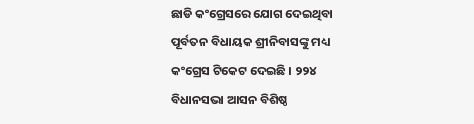ଛାଡି କଂଗ୍ରେସରେ ଯୋଗ ଦେଇଥିବା ପୂର୍ବତନ ବିଧାୟକ ଶ୍ରୀନିବାସଙ୍କୁ ମଧ୍ୟ କଂଗ୍ରେସ ଟିକେଟ ଦେଇଛି । ୨୨୪ ବିଧାନସଭା ଆସନ ବିଶିଷ୍ଠ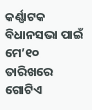କର୍ଣ୍ଣାଟକ ବିଧାନସଭା ପାଇଁ ମେ’୧୦ ତାରିଖରେ ଗୋଟିଏ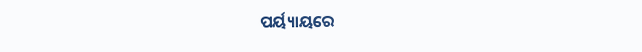ପର୍ୟ୍ୟାୟରେ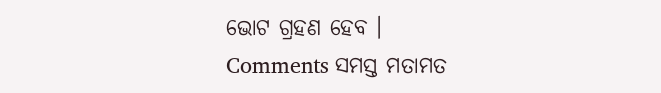ଭୋଟ ଗ୍ରହଣ ହେବ ।
Comments ସମସ୍ତ ମତାମତ